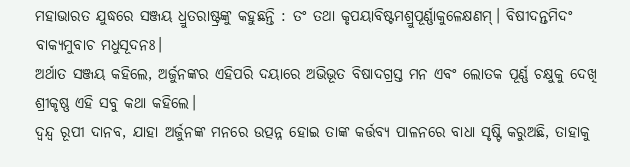ମହାଭାରତ ଯୁଦ୍ଧରେ ସଞ୍ଜୟ ଧ୍ରୁତରାଷ୍ଟ୍ରଙ୍କୁ କହୁଛନ୍ତି : ତଂ ତଥା କୃପୟାବିଷ୍ଟମଶ୍ରୁପୂର୍ଣ୍ଣାକୁଳେକ୍ଷଣମ୍। ବିଷୀଦନ୍ତମିଦଂ ବାକ୍ୟମୁବାଚ ମଧୁସୂଦନଃ।
ଅର୍ଥାତ ସଞ୍ଜୟ କହିଲେ, ଅର୍ଜୁନଙ୍କର ଏହିପରି ଦୟାରେ ଅଭିଭୂତ ବିଷାଦଗ୍ରସ୍ତ ମନ ଏବଂ ଲୋତକ ପୂର୍ଣ୍ଣ ଚକ୍ଷୁକୁ ଦେଖି ଶ୍ରୀକୃଷ୍ଣ ଏହି ସବୁ କଥା କହିଲେ।
ଦ୍ୱନ୍ଦ୍ୱ ରୂପୀ ଦାନବ, ଯାହା ଅର୍ଜୁନଙ୍କ ମନରେ ଉତ୍ପନ୍ନ ହୋଇ ତାଙ୍କ କର୍ତ୍ତବ୍ୟ ପାଳନରେ ବାଧା ସୃଷ୍ଟି କରୁଅଛି, ତାହାକୁ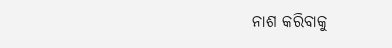ନାଶ କରିବାକୁ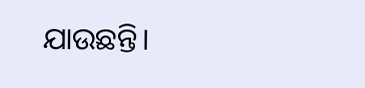ଯାଉଛନ୍ତି।